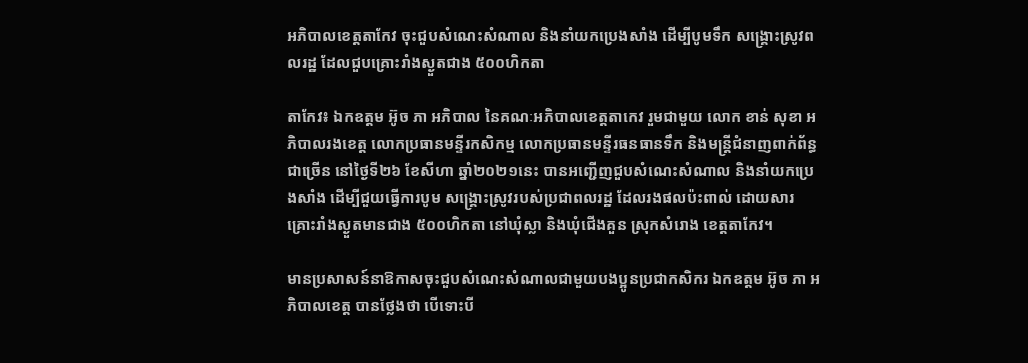អភិបាលខេត្តតាកែវ ចុះជួបសំណេះសំណាល និងនាំយកប្រេងសាំង ដើម្បីបូមទឹក សង្រ្គោះស្រូវពលរដ្ឋ ដែលជួបគ្រោះរាំងស្ងួតជាង ៥០០ហិកតា

តាកែវ៖ ឯកឧត្តម អ៊ូច ភា អភិបាល នៃគណៈអភិបាលខេត្តតាកេវ រួមជាមួយ លោក ខាន់ សុខា អភិបាលរងខេត្ត លោកប្រធានមន្ទីរកសិកម្ម លោកប្រធានមន្ទីរធនធានទឹក និងមន្រ្តីជំនាញពាក់ព័ន្ធជាច្រើន នៅថ្ងៃទី២៦ ខែសីហា ឆ្នាំ២០២១នេះ បានអញ្ជើញជួបសំណេះសំណាល និងនាំយកប្រេងសាំង ដើម្បីជួយធ្វើការបូម សង្រ្គោះស្រូវរបស់ប្រជាពលរដ្ឋ ដែលរងផលប៉ះពាល់ ដោយសារគ្រោះរាំងស្ងួតមានជាង ៥០០ហិកតា នៅឃុំស្លា និងឃុំជើងគួន ស្រុកសំរោង ខេត្តតាកែវ។

មានប្រសាសន៍នាឱកាសចុះជួបសំណេះសំណាលជាមួយបងប្អូនប្រជាកសិករ ឯកឧត្តម អ៊ូច ភា អភិបាលខេត្ត បានថ្លែងថា បើទោះបី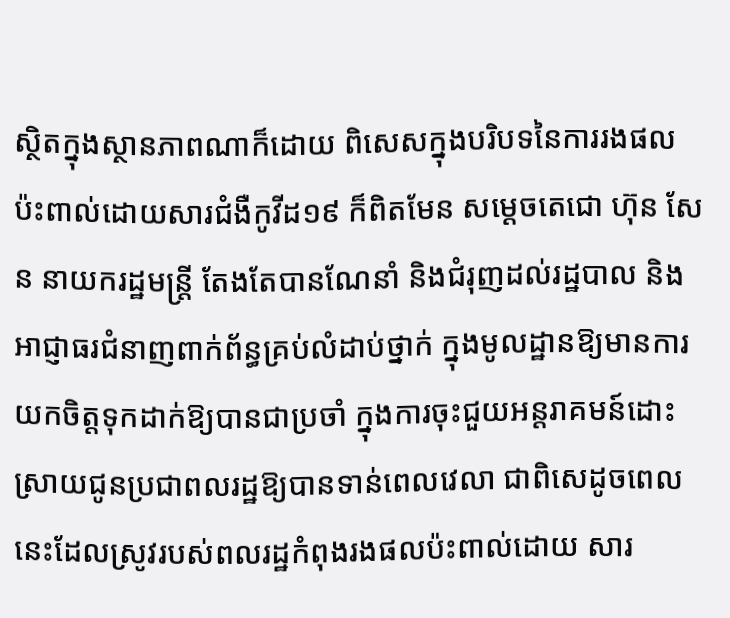ស្ថិតក្នុងស្ថានភាពណាក៏ដោយ ពិសេសក្នុងបរិបទនៃការរងផលប៉ះពាល់ដោយសារជំងឺកូវីដ១៩ ក៏ពិតមែន សម្ដេចតេជោ ហ៊ុន សែន នាយករដ្ឋមន្ត្រី តែងតែបានណែនាំ និងជំរុញដល់រដ្ឋបាល និងអាជ្ញាធរជំនាញពាក់ព័ន្ធគ្រប់លំដាប់ថ្នាក់ ក្នុងមូលដ្ឋានឱ្យមានការយកចិត្តទុកដាក់ឱ្យបានជាប្រចាំ ក្នុងការចុះជួយអន្តរាគមន៍ដោះស្រាយជូនប្រជាពលរដ្ឋឱ្យបានទាន់ពេលវេលា ជាពិសេដូចពេលនេះដែលស្រូវរបស់ពលរដ្ឋកំពុងរងផលប៉ះពាល់ដោយ សារ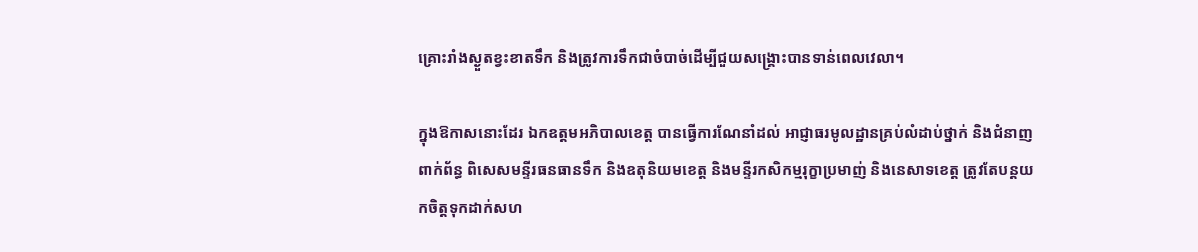គ្រោះរាំងស្ងួតខ្វះខាតទឹក និងត្រូវការទឹកជាចំបាច់ដើម្បីជួយសង្រ្គោះបានទាន់ពេលវេលា។

ក្នុងឱកាសនោះដែរ ឯកឧត្តមអភិបាលខេត្ត បានធ្វើការណែនាំដល់ អាជ្ញាធរមូលដ្ឋានគ្រប់លំដាប់ថ្នាក់ និងជំនាញពាក់ព័ន្ធ ពិសេសមន្ទីរធនធានទឹក និងឧតុនិយមខេត្ត និងមន្ទីរកសិកម្មរុក្ខាប្រមាញ់ និងនេសាទខេត្ត ត្រូវតែបន្តយកចិត្តទុកដាក់សហ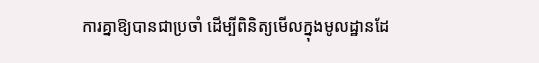ការគ្នាឱ្យបានជាប្រចាំ ដើម្បីពិនិត្យមើលក្នុងមូលដ្ឋានដែ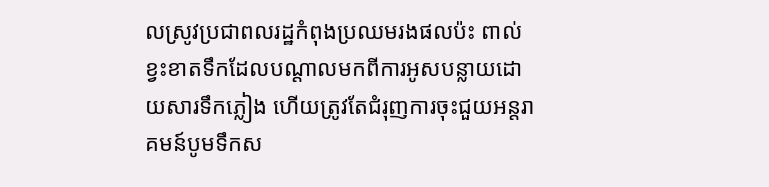លស្រូវប្រជាពលរដ្ឋកំពុងប្រឈមរងផលប៉ះ ពាល់ខ្វះខាតទឹកដែលបណ្ដាលមកពីការអូសបន្លាយដោយសារទឹកភ្លៀង ហើយត្រូវតែជំរុញការចុះជួយអន្តរាគមន៍បូមទឹកស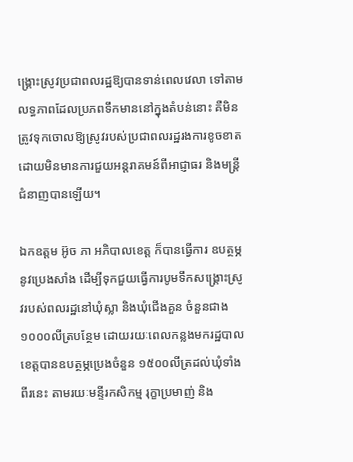ង្គ្រោះស្រូវប្រជាពលរដ្ឋឱ្យបានទាន់ពេលវេលា ទៅតាមលទ្ធភាពដែលប្រភពទឹកមាននៅក្នុងតំបន់នោះ គឺមិនត្រូវទុកចោលឱ្យស្រូវរបស់ប្រជាពលរដ្ឋរងការខូចខាត ដោយមិនមានការជួយអន្តរាគមន៍ពីអាជ្ញាធរ និងមន្ត្រីជំនាញបានឡើយ។

ឯកឧត្តម អ៊ូច ភា អភិបាលខេត្ត ក៏បានធ្វើការ ឧបត្ថម្ភនូវប្រេងសាំង ដើម្បីទុកជួយធ្វើការបូមទឹកសង្រ្គោះស្រូវរបស់ពលរដ្ឋនៅឃុំស្លា និងឃុំជើងគួន ចំនួនជាង ១០០០លីត្របន្ថែម ដោយរយៈពេលកន្លងមករដ្ឋបាលខេត្តបានឧបត្ថម្ភប្រេងចំនួន ១៥០០លីត្រដល់ឃុំទាំងពីរនេះ តាមរយៈមន្ទីរកសិកម្ម រុក្ខាប្រមាញ់ និង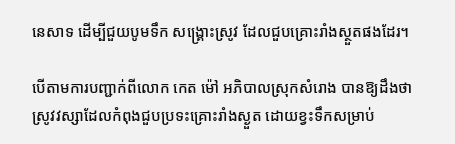នេសាទ ដើម្បីជួយបូមទឹក សង្រ្គោះស្រូវ ដែលជួបគ្រោះរាំងស្ថួតផងដែរ។

បើតាមការបញ្ជាក់ពីលោក កេត ម៉ៅ អភិបាលស្រុកសំរោង បានឱ្យដឹងថា ស្រូវវស្សាដែលកំពុងជួបប្រទះគ្រោះរាំងស្ងួត ដោយខ្វះទឹកសម្រាប់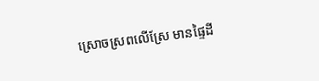ស្រោចស្រពលើស្រែ មានផ្ទៃដី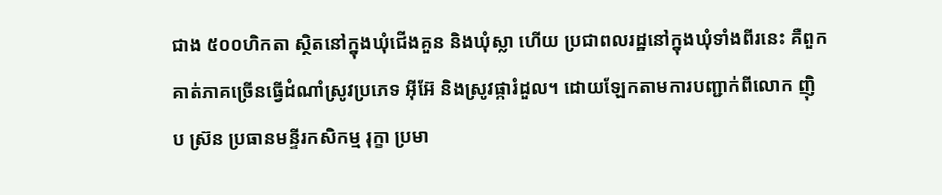ជាង ៥០០ហិកតា ស្ថិតនៅក្នុងឃុំជើងគួន និងឃុំស្លា ហើយ ប្រជាពលរដ្ឋនៅក្នុងឃុំទាំងពីរនេះ គឺពួកគាត់ភាគច្រើនធ្វើដំណាំស្រូវប្រភេទ អ៊ីអ៊ែ និងស្រូវផ្ការំដួល។ ដោយឡែកតាមការបញ្ជាក់ពីលោក ញ៉ិប ស្រ៊ន ប្រធានមន្ទីរកសិកម្ម រុក្ខា ប្រមា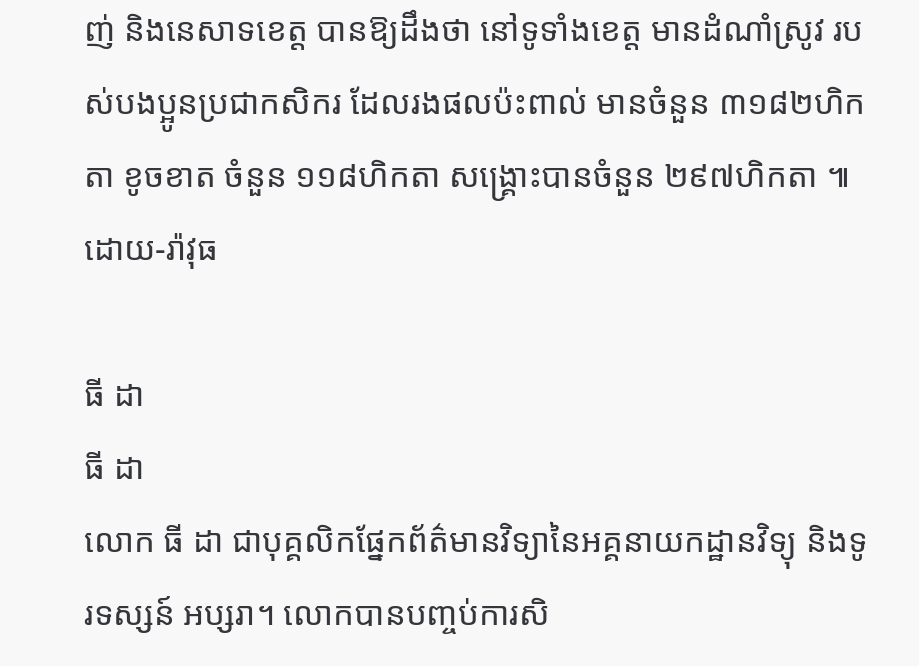ញ់ និងនេសាទខេត្ត បានឱ្យដឹងថា នៅទូទាំងខេត្ត មានដំណាំស្រូវ របស់បងប្អូនប្រជាកសិករ ដែលរងផលប៉ះពាល់ មានចំនួន ៣១៨២ហិកតា ខូចខាត ចំនួន ១១៨ហិកតា សង្រ្គោះបានចំនួន ២៩៧ហិកតា ៕ដោយ-រ៉ាវុធ

ធី ដា
ធី ដា
លោក ធី ដា ជាបុគ្គលិកផ្នែកព័ត៌មានវិទ្យានៃអគ្គនាយកដ្ឋានវិទ្យុ និងទូរទស្សន៍ អប្សរា។ លោកបានបញ្ចប់ការសិ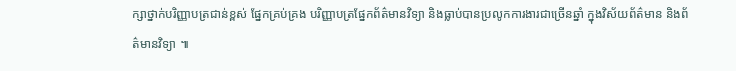ក្សាថ្នាក់បរិញ្ញាបត្រជាន់ខ្ពស់ ផ្នែកគ្រប់គ្រង បរិញ្ញាបត្រផ្នែកព័ត៌មានវិទ្យា និងធ្លាប់បានប្រលូកការងារជាច្រើនឆ្នាំ ក្នុងវិស័យព័ត៌មាន និងព័ត៌មានវិទ្យា ៕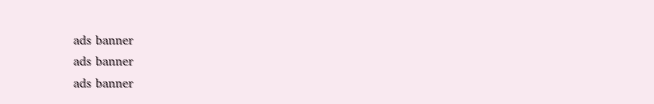ads banner
ads banner
ads banner